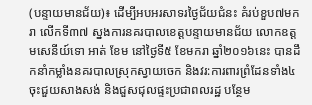(បន្ទាយមានជ័យ)៖ ដើម្បីអបអរសាទរថ្ងៃជ័យជំនះ គំរប់ខួប៧មករា លើកទី៣៧ ស្នងការនគរបាលខេត្តបន្ទាយមានជ័យ លោកឧត្តមសេនីយ៍ទោ អាត់ ខែម នៅថ្ងៃទី៥ ខែមករា ឆ្នាំ២០១៦នេះ បានដឹកនាំកម្លាំងនគរបាលស្រុកស្វាយចេក និងវរ:ការពារព្រំដែនទាំង៤ ចុះជួយសាងសង់ និងជួសជុលផ្ទះប្រជាពលរដ្ឋ បន្ថែម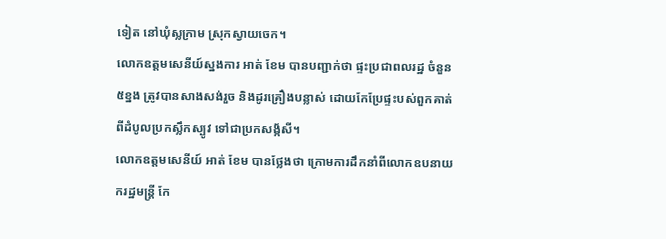ទៀត នៅឃុំស្លក្រាម ស្រុកស្វាយចេក។
លោកឧត្តមសេនីយ៍ស្នងការ អាត់ ខែម បានបញ្ជាក់ថា ផ្ទះប្រជាពលរដ្ឋ ចំនួន៥ខ្នង ត្រូវបានសាងសង់រួច និងដូរគ្រឿងបន្លាស់ ដោយកែប្រែផ្ទះបស់ពួកគាត់ ពីដំបូលប្រកស្លឹកស្បូវ ទៅជាប្រកសង្ក័សី។
លោកឧត្តមសេនីយ៍ អាត់ ខែម បានថ្លែងថា ក្រោមការដឹកនាំពីលោកឧបនាយករដ្ឋមន្រ្តី កែ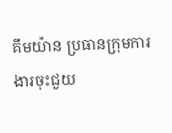គឹមយ៉ាន ប្រធានក្រុមការងារចុះជួយ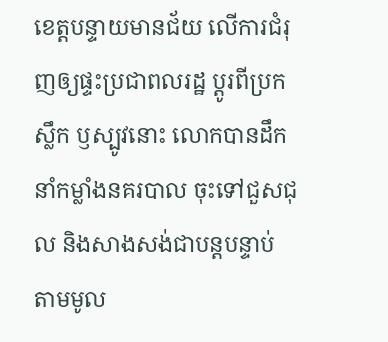ខេត្តបន្ទាយមានជ័យ លើការជំរុញឲ្យផ្ទះប្រជាពលរដ្ឋ ប្តូរពីប្រកស្លឹក ឫស្បូវនោះ លោកបានដឹកនាំកម្លាំងនគរបាល ចុះទៅជួសជុល និងសាងសង់ជាបន្តបន្ទាប់ តាមមូល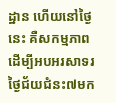ដ្ឋាន ហើយនៅថ្ងៃនេះ គឺសកម្មភាព ដើម្បីអបអរសាទរថ្ងៃជ័យជំនះ៧មក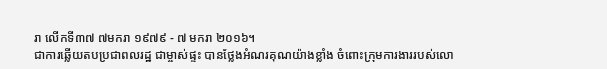រា លើកទី៣៧ ៧មករា ១៩៧៩ - ៧ មករា ២០១៦។
ជាការឆ្លើយតបប្រជាពលរដ្ឋ ជាម្ចាស់ផ្ទះ បានថ្លែងអំណរគុណយ៉ាងខ្លាំង ចំពោះក្រុមការងាររបស់លោ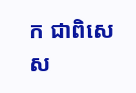ក ជាពិសេស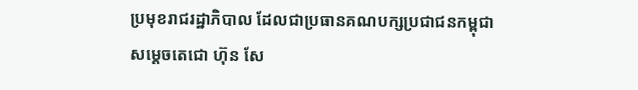ប្រមុខរាជរដ្ឋាភិបាល ដែលជាប្រធានគណបក្សប្រជាជនកម្ពុជា សម្តេចតេជោ ហ៊ុន សែ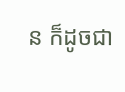ន ក៏ដូចជា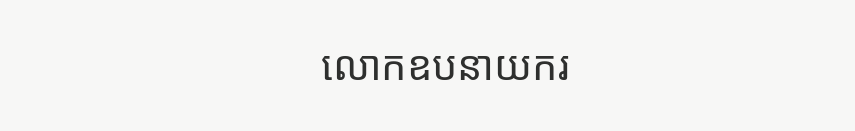លោកឧបនាយករ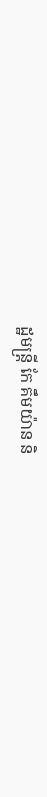ដ្ឋមន្រ្តី កែ គឹមយ៉ាន និ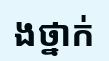ងថ្នាក់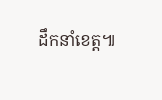ដឹកនាំខេត្ត៕